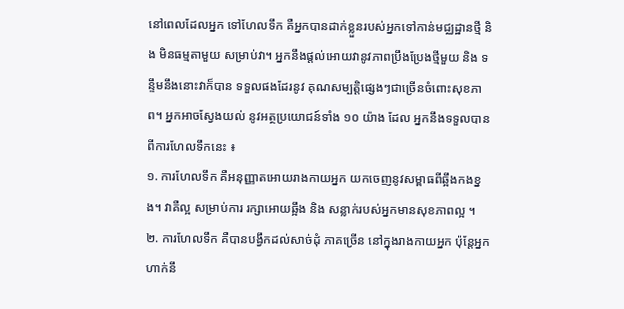នៅពេលដែលអ្នក ទៅហែលទឹក គឺអ្នកបានដាក់ខ្លួនរបស់អ្នកទៅកាន់មជ្ឈដ្ឋានថ្មី និង មិនធម្មតាមួយ សម្រាប់វា។ អ្នកនឹងផ្តល់អោយវានូវភាពប្រឹងប្រែងថ្មីមួយ និង ទន្ទឹមនឹងនោះវាក៏បាន ទទួលផងដែរនូវ គុណសម្បតិ្តផ្សេងៗជាច្រើនចំពោះសុខភាព។ អ្នកអាចស្វែងយល់ នូវអត្ថប្រយោជន៍ទាំង ១០ យ៉ាង ដែល អ្នកនឹងទទួលបាន ពីការហែលទឹកនេះ ៖
១. ការហែលទឹក គឺអនុញ្ញាតអោយរាងកាយអ្នក យកចេញនូវសម្ពាធពីឆ្អឹងកងខ្នង។ វាគឺល្អ សម្រាប់ការ រក្សាអោយឆ្អឹង និង សន្លាក់របស់អ្នកមានសុខភាពល្អ ។
២. ការហែលទឹក គឺបានបង្វឹកដល់សាច់ដុំ ភាគច្រើន នៅក្នុងរាងកាយអ្នក ប៉ុន្តែអ្នកហាក់នឹ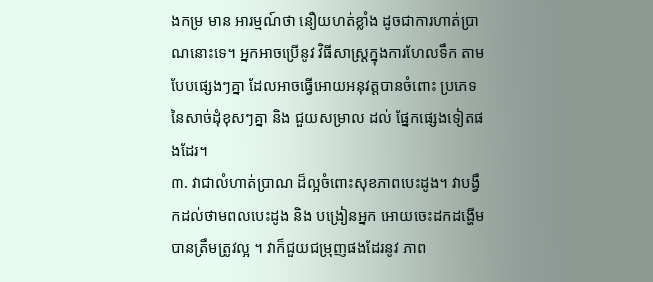ងកម្រ មាន អារម្មណ៍ថា នឿយហត់ខ្លាំង ដូចជាការហាត់ប្រាណនោះទេ។ អ្នកអាចប្រើនូវ វិធីសាស្ត្រក្នុងការហែលទឹក តាមបែបផ្សេងៗគ្នា ដែលអាចធ្វើអោយអនុវត្តបានចំពោះ ប្រភេទនៃសាច់ដុំខុសៗគ្នា និង ជួយសម្រាល ដល់ ផ្នែកផ្សេងទៀតផងដែរ។
៣. វាជាលំហាត់ប្រាណ ដ៏ល្អចំពោះសុខភាពបេះដូង។ វាបង្វឹកដល់ថាមពលបេះដូង និង បង្រៀនអ្នក អោយចេះដកដង្ហើមបានត្រឹមត្រូវល្អ ។ វាក៏ជួយជម្រុញផងដែរនូវ ភាព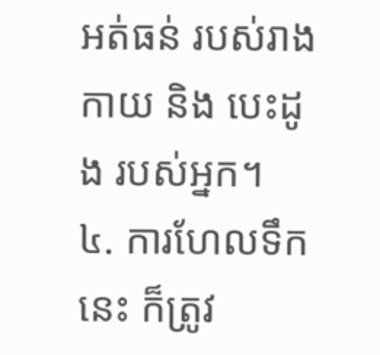អត់ធន់ របស់រាងកាយ និង បេះដូង របស់អ្នក។
៤. ការហែលទឹកនេះ ក៏ត្រូវ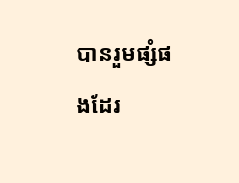បានរួមផ្សំផងដែរ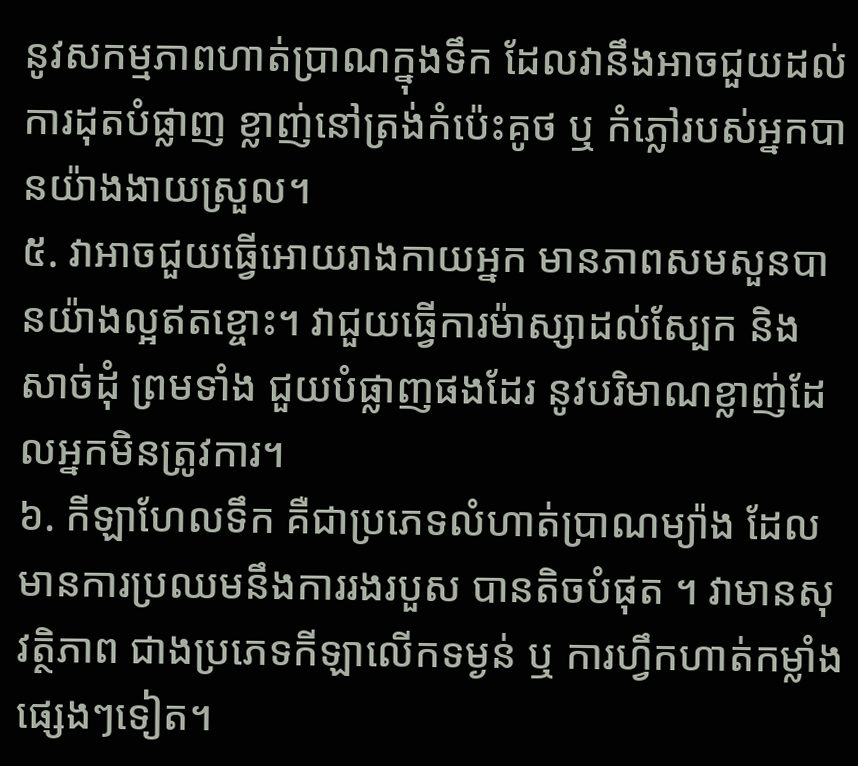នូវសកម្មភាពហាត់ប្រាណក្នុងទឹក ដែលវានឹងអាចជួយដល់ ការដុតបំផ្លាញ ខ្លាញ់នៅត្រង់កំប៉េះគូថ ឬ កំភ្លៅរបស់អ្នកបានយ៉ាងងាយស្រួល។
៥. វាអាចជួយធ្វើអោយរាងកាយអ្នក មានភាពសមសួនបានយ៉ាងល្អឥតខ្ចោះ។ វាជួយធ្វើការម៉ាស្សាដល់ស្បែក និង សាច់ដុំ ព្រមទាំង ជួយបំផ្លាញផងដែរ នូវបរិមាណខ្លាញ់ដែលអ្នកមិនត្រូវការ។
៦. កីឡាហែលទឹក គឺជាប្រភេទលំហាត់ប្រាណម្យ៉ាង ដែលមានការប្រឈមនឹងការរងរបួស បានតិចបំផុត ។ វាមានសុវត្ថិភាព ជាងប្រភេទកីឡាលើកទម្ងន់ ឬ ការហ្វឹកហាត់កម្លាំងផ្សេងៗទៀត។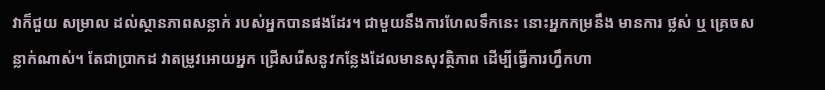វាក៏ជួយ សម្រាល ដល់ស្ថានភាពសន្លាក់ របស់អ្នកបានផងដែរ។ ជាមួយនឹងការហែលទឹកនេះ នោះអ្នកកម្រនឹង មានការ ថ្លស់ ឬ គ្រេចសន្លាក់ណាស់។ តែជាប្រាកដ វាតម្រូវអោយអ្នក ជ្រើសរើសនូវកន្លែងដែលមានសុវត្ថិភាព ដើម្បីធ្វើការហ្វឹកហា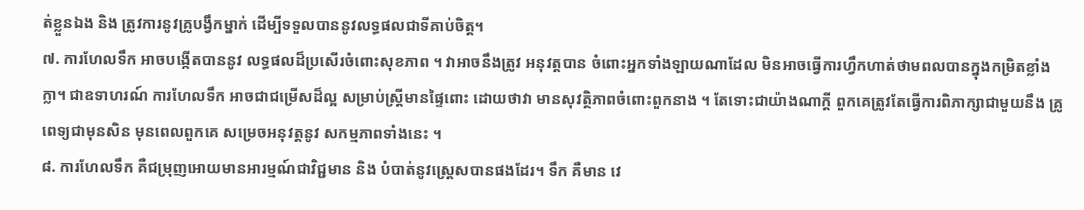ត់ខ្លួនឯង និង ត្រូវការនូវគ្រូបង្វឹកម្នាក់ ដើម្បីទទួលបាននូវលទ្ធផលជាទីគាប់ចិត្ត។
៧. ការហែលទឹក អាចបង្កើតបាននូវ លទ្ធផលដ៏ប្រសើរចំពោះសុខភាព ។ វាអាចនឹងត្រូវ អនុវត្តបាន ចំពោះអ្នកទាំងឡាយណាដែល មិនអាចធ្វើការហ្វឹកហាត់ថាមពលបានក្នុងកម្រិតខ្លាំងក្លា។ ជាឧទាហរណ៍ ការហែលទឹក អាចជាជម្រើសដ៏ល្អ សម្រាប់ស្ត្រីមានផ្ទៃពោះ ដោយថាវា មានសុវត្ថិភាពចំពោះពួកនាង ។ តែទោះជាយ៉ាងណាក្តី ពួកគេត្រូវតែធ្វើការពិភាក្សាជាមួយនឹង គ្រូពេទ្យជាមុនសិន មុនពេលពួកគេ សម្រេចអនុវត្តនូវ សកម្មភាពទាំងនេះ ។
៨. ការហែលទឹក គឺជម្រុញអោយមានអារម្មណ៍ជាវិជ្ជមាន និង បំបាត់នូវស្រេ្តសបានផងដែរ។ ទឹក គឺមាន វេ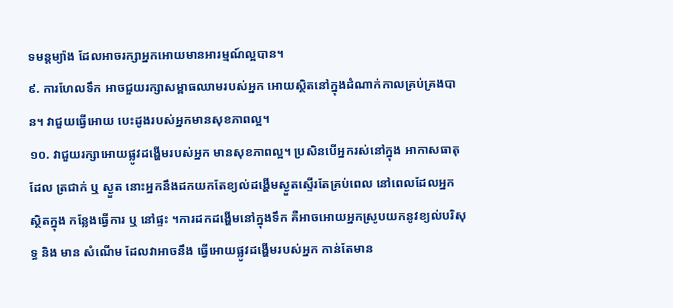ទមន្តម្យ៉ាង ដែលអាចរក្សាអ្នកអោយមានអារម្មណ៍ល្អបាន។
៩. ការហែលទឹក អាចជួយរក្សាសម្ពាធឈាមរបស់អ្នក អោយស្ថិតនៅក្នុងដំណាក់កាលគ្រប់គ្រងបាន។ វាជួយធ្វើអោយ បេះដូងរបស់អ្នកមានសុខភាពល្អ។
១០. វាជួយរក្សាអោយផ្លូវដង្ហើមរបស់អ្នក មានសុខភាពល្អ។ ប្រសិនបើអ្នករស់នៅក្នុង អាកាសធាតុដែល ត្រជាក់ ឬ ស្ងួត នោះអ្នកនឹងដកយកតែខ្យល់ដង្ហើមស្ងួតស្ទើរតែគ្រប់ពេល នៅពេលដែលអ្នកស្ថិតក្នុង កន្លែងធ្វើការ ឬ នៅផ្ទះ ។ការដកដង្ហើមនៅក្នុងទឹក គឺអាចអោយអ្នកស្រូបយកនូវខ្យល់បរិសុទ្ធ និង មាន សំណើម ដែលវាអាចនឹង ធ្វើអោយផ្លូវដង្ហើមរបស់អ្នក កាន់តែមាន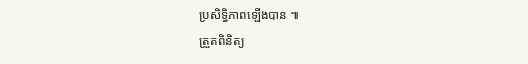ប្រសិទ្ធិភាពឡើងបាន ៕
ត្រួតពិនិត្យ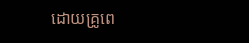ដោយគ្រូពេ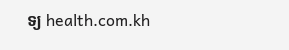ទ្យ health.com.kh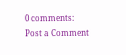0 comments:
Post a Comment